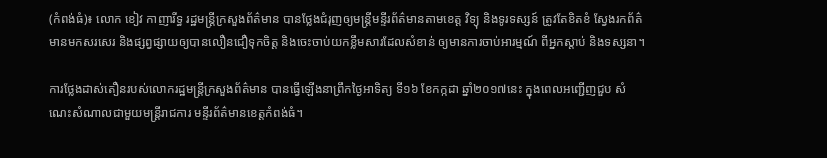(កំពង់ធំ)៖ លោក ខៀវ កាញារីទ្ធ រដ្ឋមន្រ្តីក្រសួងព័ត៌មាន បានថ្លែងជំរុញឲ្យមន្រ្តីមន្ទីរព័ត៌មានតាមខេត្ត វិទ្យុ និងទូរទស្សន៍ ត្រូវតែខិតខំ ស្វែងរកព័ត៌មានមកសរសេរ និងផ្សព្វផ្សាយឲ្យបានលឿនជឿទុកចិត្ត និងចេះចាប់យកខ្លឹមសារដែលសំខាន់ ឲ្យមានការចាប់អារម្មណ៍ ពីអ្នកស្តាប់ និងទស្សនា។

ការថ្លែងដាស់តឿនរបស់លោករដ្ឋមន្រ្តីក្រសួងព័ត៌មាន បានធ្វើឡើងនាព្រឹកថ្ងៃអាទិត្យ ទី១៦ ខែកក្កដា ឆ្នាំ២០១៧នេះ ក្នុងពេលអញ្ជើញជួប សំណេះសំណាលជាមួយមន្ត្រីរាជការ មន្ទីរព័ត៌មានខេត្តកំពង់ធំ។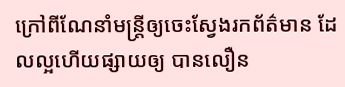ក្រៅពីណែនាំមន្រ្តីឲ្យចេះស្វែងរកព័ត៌មាន ដែលល្អហើយផ្សាយឲ្យ បានលឿន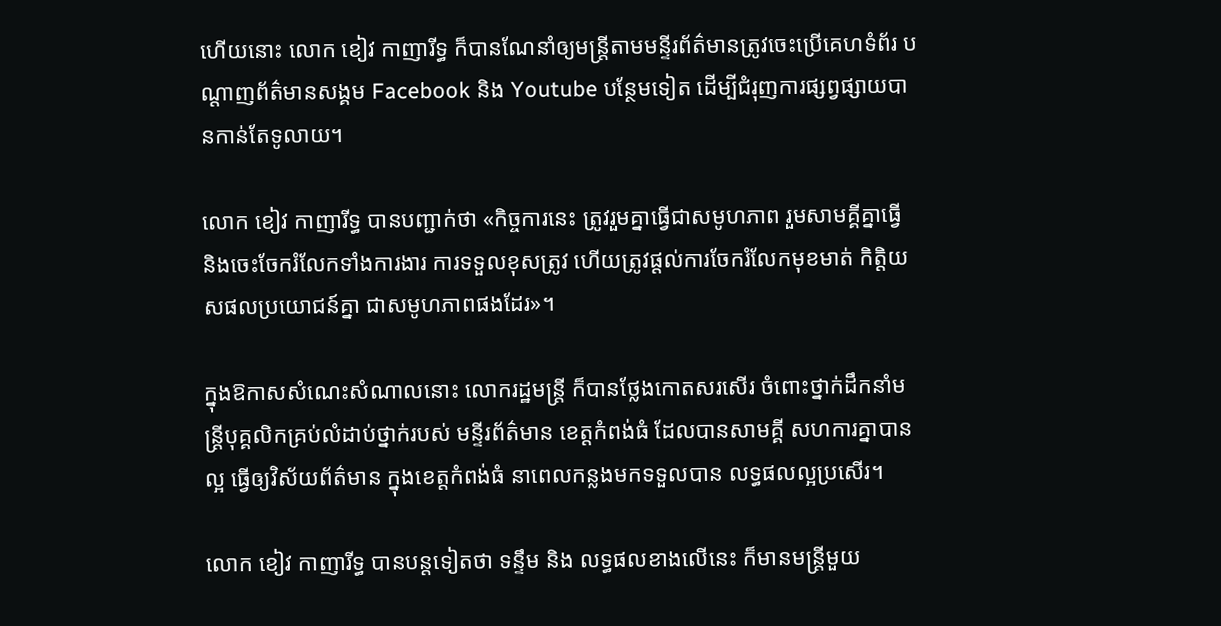ហើយនោះ លោក ខៀវ កាញារីទ្ធ ក៏បានណែនាំឲ្យមន្រ្តីតាមមន្ទីរព័ត៌មានត្រូវចេះប្រើគេហទំព័រ បណ្តាញព័ត៌មានសង្គម Facebook និង Youtube បន្ថែមទៀត ដើម្បីជំរុញការផ្សព្វផ្សាយបានកាន់តែទូលាយ។

លោក ខៀវ កាញារីទ្ធ បានបញ្ជាក់ថា «កិច្ចការនេះ ត្រូវរួមគ្នាធ្វើជាសមូហភាព រួមសាមគ្គីគ្នាធ្វើ និងចេះចែករំលែកទាំងការងារ ការទទួលខុសត្រូវ ហើយត្រូវផ្តល់ការចែករំលែកមុខមាត់ កិត្តិយសផលប្រយោជន៍គ្នា ជាសមូហភាពផងដែរ»។

ក្នុងឱកាសសំណេះសំណាលនោះ លោករដ្ឋមន្រ្តី ក៏បានថ្លែងកោតសរសើរ ចំពោះថ្នាក់ដឹកនាំមន្រ្តីបុគ្គលិកគ្រប់លំដាប់ថ្នាក់របស់ មន្ទីរព័ត៌មាន ខេត្តកំពង់ធំ ដែលបានសាមគ្គី សហការគ្នាបានល្អ ធ្វើឲ្យវិស័យព័ត៌មាន ក្នុងខេត្តកំពង់ធំ នាពេលកន្លងមកទទួលបាន លទ្ធផលល្អប្រសើរ។

លោក ខៀវ កាញារីទ្ធ បានបន្តទៀតថា ទន្ទឹម និង លទ្ធផលខាងលើនេះ ក៏មានមន្ត្រីមួយ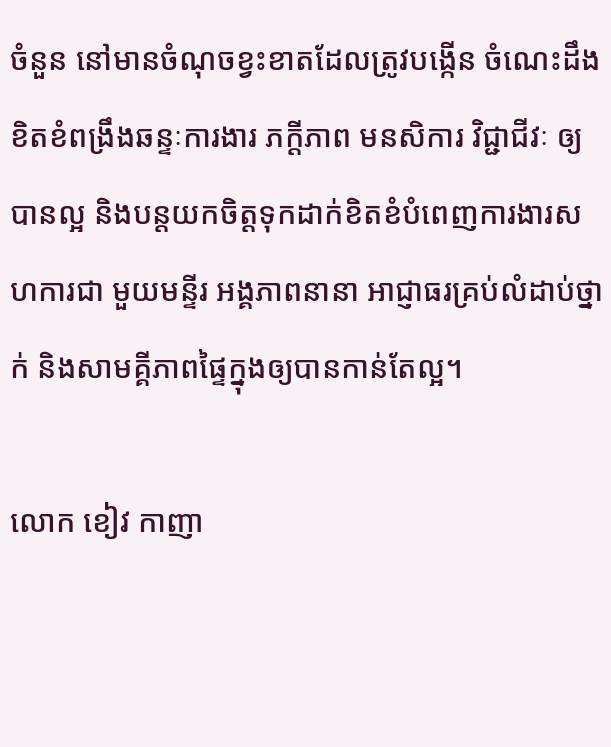ចំនួន នៅមានចំណុចខ្វះខាតដែលត្រូវបង្កើន ចំណេះដឹង ខិតខំពង្រឹងឆន្ទៈការងារ ភក្តីភាព មនសិការ វិជ្ជាជីវៈ ឲ្យបានល្អ និងបន្តយកចិត្តទុកដាក់ខិតខំបំពេញការងារសហការជា មួយមន្ទីរ អង្គភាពនានា អាជ្ញាធរគ្រប់លំដាប់ថ្នាក់ និងសាមគ្គីភាពផ្ទៃក្នុងឲ្យបានកាន់តែល្អ។

លោក ខៀវ កាញា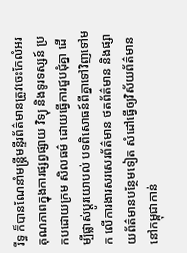រីទ្ធ ក៏បានណែនាំមន្រ្តីមន្ទីរព័ត៌មានត្រូវចេះកែលំអរ គុណភាពក្នុងការផ្សព្វផ្សាយ វិទ្យុ និងទូរទស្សន៍ ប្រកបដោយក្រម សិលធម៌ ដោយធ្វើការជួបជុំគ្នា ដើម្បីផ្លាស់ប្តូរយោបល់ បទពិសោធន៍ពីគ្នាទៅវិញទៅមក លើការងារសរសេរព័ត៌មាន ថតព័ត៌មាន និងផ្សាយព័ត៌មានបន្ថែមទៀត សំដៅធ្វើឲ្យវិស័យព័ត៌មាននៅកម្ពុជាកាន់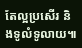តែល្អប្រសើរ និងទូលំទូលាយ៕